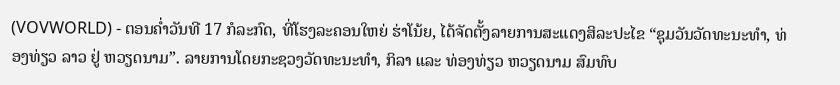(VOVWORLD) - ຕອນຄ່ຳວັນທີ 17 ກໍລະກົດ, ທີ່ໂຮງລະຄອນໃຫຍ່ ຮ່າໂນ້ຍ, ໄດ້ຈັດຕັ້ງລາຍການສະແດງສິລະປະໄຂ “ຊຸມວັນວັດທະນະທຳ, ທ່ອງທ່ຽວ ລາວ ຢູ່ ຫວຽດນາມ”. ລາຍການໂດຍກະຊວງວັດທະນະທຳ, ກິລາ ແລະ ທ່ອງທ່ຽວ ຫວຽດນາມ ສົມທົບ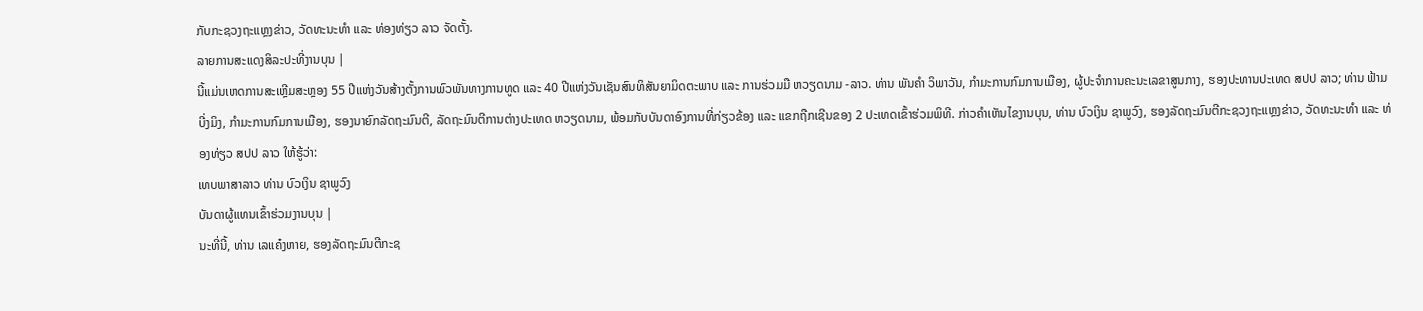ກັບກະຊວງຖະແຫຼງຂ່າວ, ວັດທະນະທຳ ແລະ ທ່ອງທ່ຽວ ລາວ ຈັດຕັ້ງ.
ລາຍການສະແດງສິລະປະທີ່ງານບຸນ |
ນີ້ແມ່ນເຫດການສະເຫຼີມສະຫຼອງ 55 ປີແຫ່ງວັນສ້າງຕັ້ງການພົວພັນທາງການທູດ ແລະ 40 ປີແຫ່ງວັນເຊັນສົນທິສັນຍາມິດຕະພາບ ແລະ ການຮ່ວມມື ຫວຽດນາມ -ລາວ. ທ່ານ ພັນຄຳ ວິພາວັນ, ກຳມະການກົມການເມືອງ, ຜູ້ປະຈຳການຄະນະເລຂາສູນກາງ, ຮອງປະທານປະເທດ ສປປ ລາວ; ທ່ານ ຟ້າມບີ່ງມິງ, ກຳມະການກົມການເມືອງ, ຮອງນາຍົກລັດຖະມົນຕີ, ລັດຖະມົນຕີການຕ່າງປະເທດ ຫວຽດນາມ, ພ້ອມກັບບັນດາອົງການທີ່ກ່ຽວຂ້ອງ ແລະ ແຂກຖືກເຊີນຂອງ 2 ປະເທດເຂົ້າຮ່ວມພິທີ. ກ່າວຄຳເຫັນໄຂງານບຸນ, ທ່ານ ບົວເງິນ ຊາພູວົງ, ຮອງລັດຖະມົນຕີກະຊວງຖະແຫຼງຂ່າວ, ວັດທະນະທຳ ແລະ ທ່ອງທ່ຽວ ສປປ ລາວ ໃຫ້ຮູ້ວ່າ:
ເທບພາສາລາວ ທ່ານ ບົວເງິນ ຊາພູວົງ
ບັນດາຜູ້ແທນເຂົ້າຮ່ວມງານບຸນ |
ນະທີ່ນີ້, ທ່ານ ເລແຄ໋ງຫາຍ, ຮອງລັດຖະມົນຕີກະຊ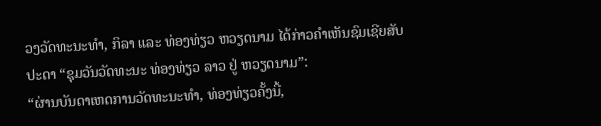ວງວັດທະນະທຳ, ກິລາ ແລະ ທ່ອງທ່ຽວ ຫວຽດນາມ ໄດ້ກ່າວຄຳເຫັນຊົມເຊີຍສັບປະດາ “ຊຸມວັນວັດທະນະ ທ່ອງທ່ຽວ ລາວ ຢູ່ ຫວຽດນາມ”:
“ຜ່ານບັນດາເຫດການວັດທະນະທຳ, ທ່ອງທ່ຽວຄັ້ງນີ້,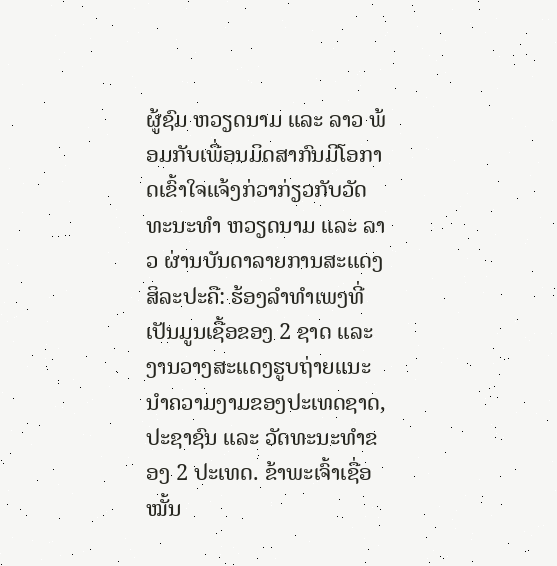ຜູ້ຊົມ ຫວຽດນາມ ແລະ ລາວ ພ້ອມກັບເພື່ອນມິດສາກົນມີໂອກາດເຂົ້າໃຈແຈ້ງກ່ວາກ່ຽວກັບວັດທະນະທຳ ຫວຽດນາມ ແລະ ລາວ ຜ່ານບັນດາລາຍການສະແດງສິລະປະຄື: ຮ້ອງລຳທຳເພງທີ່ເປັນມູນເຊື້ອຂອງ 2 ຊາດ ແລະ ງານວາງສະແດງຮູບຖ່າຍແນະນຳຄວາມງາມຂອງປະເທດຊາດ, ປະຊາຊົນ ແລະ ວັດທະນະທຳຂອງ 2 ປະເທດ. ຂ້າພະເຈົ້າເຊື່ອໝັ້ນ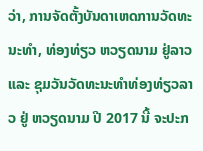ວ່າ, ການຈັດຕັ້ງບັນດາເຫດການວັດທະນະທຳ, ທ່ອງທ່ຽວ ຫວຽດນາມ ຢູ່ລາວ ແລະ ຊຸມວັນວັດທະນະທຳທ່ອງທ່ຽວລາວ ຢູ່ ຫວຽດນາມ ປີ 2017 ນີ້ ຈະປະກ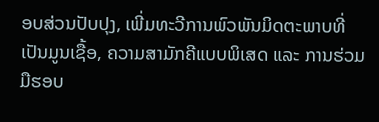ອບສ່ວນປັບປຸງ, ເພີ່ມທະວີການພົວພັນມິດຕະພາບທີ່ເປັນມູນເຊື້ອ, ຄວາມສາມັກຄີແບບພິເສດ ແລະ ການຮ່ວມມືຮອບ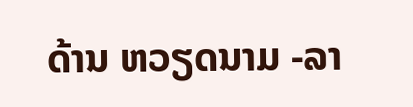ດ້ານ ຫວຽດນາມ -ລາ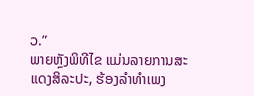ວ.”
ພາຍຫຼັງພິທີໄຂ ແມ່ນລາຍການສະແດງສິລະປະ, ຮ້ອງລຳທຳເພງ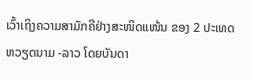ເວົ້າເຖິງຄວາມສາມັກຄີຢ່າງສະໜິດແໜ້ນ ຂອງ 2 ປະເທດ ຫວຽດນາມ -ລາວ ໂດຍບັນດາ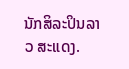ນັກສິລະປິນລາວ ສະແດງ.